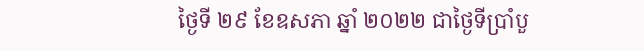ថ្ងៃទី ២៩ ខែឧសភា ឆ្នាំ ២០២២ ជាថ្ងៃទីប្រាំបួ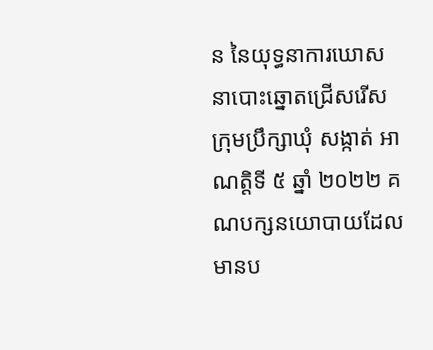ន នៃយុទ្ធនាការឃោសនាបោះឆ្នោតជ្រើសរើសក្រុមប្រឹក្សាឃុំ សង្កាត់ អាណត្តិទី ៥ ឆ្នាំ ២០២២ គណបក្សនយោបាយដែលមានប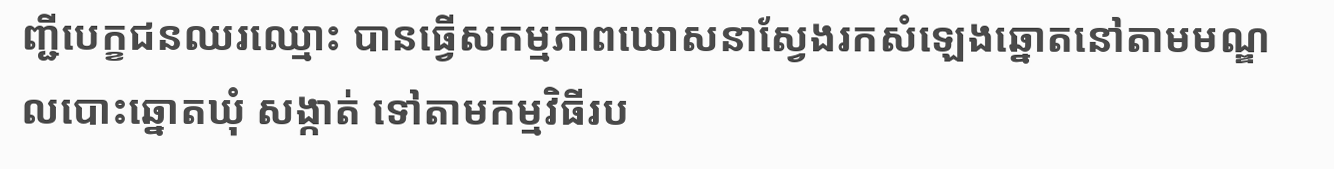ញ្ជីបេក្ខជនឈរឈ្មោះ បានធ្វើសកម្មភាពឃោសនាស្វែងរកសំឡេងឆ្នោតនៅតាមមណ្ឌលបោះឆ្នោតឃុំ សង្កាត់ ទៅតាមកម្មវិធីរប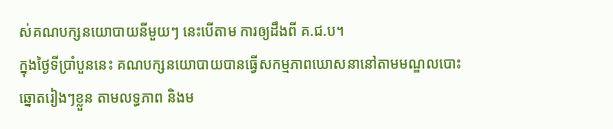ស់គណបក្សនយោបាយនីមួយៗ នេះបើតាម ការឲ្យដឹងពី គ.ជ.ប។
ក្នុងថ្ងៃទីប្រាំបួននេះ គណបក្សនយោបាយបានធ្វើសកម្មភាពឃោសនានៅតាមមណ្ឌលបោះឆ្នោតរៀងៗខ្លួន តាមលទ្ធភាព និងម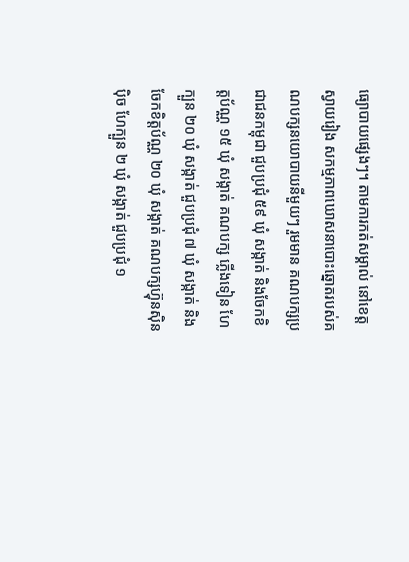ធ្យោបាយផ្សេងៗ។ តាមការកត់សម្គាល់ នៅខេត្តស្វាយរៀង សកម្មភាពឃោសនាបោះឆ្នោតរបស់គណបក្សនយោបាយនីមួយៗ រួមមាន គណបក្សប្រជាជនកម្ពុជា ជួបប្រជុំ ៥៩ ឃុំ សង្កាត់ និងចែកខិត្តប័ណ្ណ ១៥ ឃុំ សង្កាត់ គណបក្ស ភ្លើងទៀន ហែក្បួន ២០ ឃុំ សង្កាត់ ជួបប្រជុំ ៧ ឃុំ សង្កាត់ និងចែកខិត្តប័ណ្ណ ២០ ឃុំ សង្កាត់ គណបក្សហ្វ៊ុនស៊ិនប៉ិច ហែក្បួន ២ ឃុំ សង្កាត់ ជួបប្រជុំ ១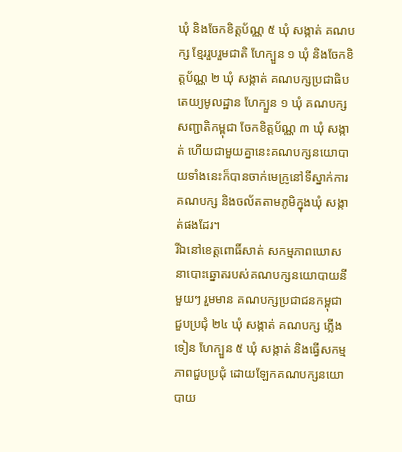ឃុំ និងចែកខិត្តប័ណ្ណ ៥ ឃុំ សង្កាត់ គណបក្ស ខ្មែររួបរួមជាតិ ហែក្បួន ១ ឃុំ និងចែកខិត្តប័ណ្ណ ២ ឃុំ សង្កាត់ គណបក្សប្រជាធិបតេយ្យមូលដ្ឋាន ហែក្បួន ១ ឃុំ គណបក្សសញ្ជាតិកម្ពុជា ចែកខិត្តប័ណ្ណ ៣ ឃុំ សង្កាត់ ហើយជាមួយគ្នានេះគណបក្សនយោបាយទាំងនេះក៏បានចាក់មេក្រូនៅទីស្នាក់ការគណបក្ស និងចល័តតាមភូមិក្នុងឃុំ សង្កាត់ផងដែរ។
រីឯនៅខេត្តពោធិ៍សាត់ សកម្មភាពឃោសនាបោះឆ្នោតរបស់គណបក្សនយោបាយនីមួយៗ រួមមាន គណបក្សប្រជាជនកម្ពុជា ជួបប្រជុំ ២៤ ឃុំ សង្កាត់ គណបក្ស ភ្លើងទៀន ហែក្បួន ៥ ឃុំ សង្កាត់ និងធ្វើសកម្មភាពជួបប្រជុំ ដោយឡែកគណបក្សនយោបាយ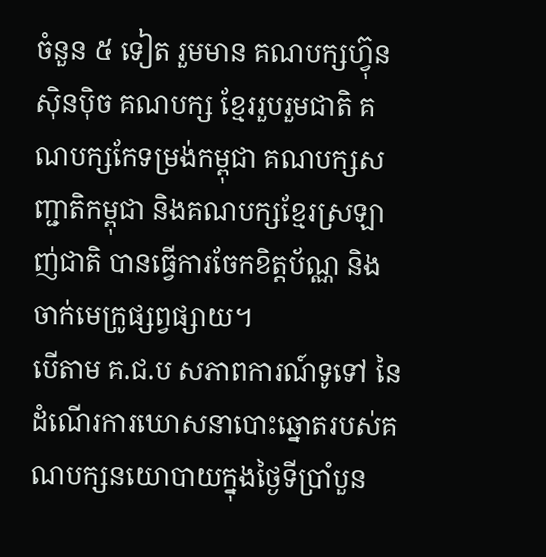ចំនួន ៥ ទៀត រួមមាន គណបក្សហ្វ៊ុនស៊ិនប៉ិច គណបក្ស ខ្មែររួបរួមជាតិ គណបក្សកែទម្រង់កម្ពុជា គណបក្សសញ្ជាតិកម្ពុជា និងគណបក្សខ្មែរស្រឡាញ់ជាតិ បានធ្វើការចែកខិត្តប័ណ្ណ និងចាក់មេក្រូផ្សព្វផ្សាយ។
បើតាម គ.ជ.ប សភាពការណ៍ទូទៅ នៃដំណើរការឃោសនាបោះឆ្នោតរបស់គណបក្សនយោបាយក្នុងថ្ងៃទីប្រាំបួន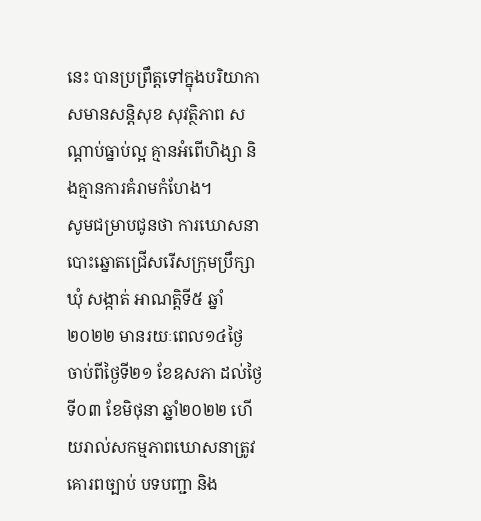នេះ បានប្រព្រឹត្តទៅក្នុងបរិយាកាសមានសន្តិសុខ សុវត្ថិភាព សណ្តាប់ធ្នាប់ល្អ គ្មានអំពើហិង្សា និងគ្មានការគំរាមកំហែង។
សូមជម្រាបជូនថា ការឃោសនាបោះឆ្នោតជ្រើសរើសក្រុមប្រឹក្សាឃុំ សង្កាត់ អាណត្តិទី៥ ឆ្នាំ២០២២ មានរយៈពេល១៤ថ្ងៃ ចាប់ពីថ្ងៃទី២១ ខែឧសភា ដល់ថ្ងៃទី០៣ ខែមិថុនា ឆ្នាំ២០២២ ហើយរាល់សកម្មភាពឃោសនាត្រូវគោរពច្បាប់ បទបញ្ជា និង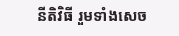នីតិវិធី រួមទាំងសេច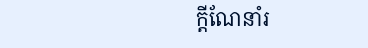ក្ដីណែនាំរ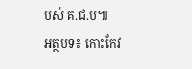បស់ គ.ជ.ប៕
អត្ថបទ៖ កោះកែវ